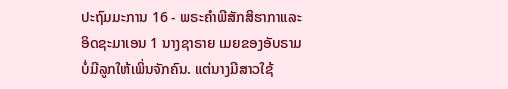ປະຖົມມະການ 16 - ພຣະຄຳພີສັກສິຮາກາແລະອິດຊະມາເອນ 1 ນາງຊາຣາຍ ເມຍຂອງອັບຣາມ ບໍ່ມີລູກໃຫ້ເພິ່ນຈັກຄົນ. ແຕ່ນາງມີສາວໃຊ້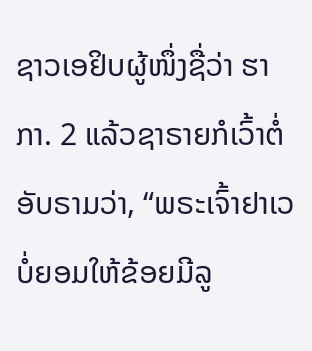ຊາວເອຢິບຜູ້ໜຶ່ງຊື່ວ່າ ຮາກາ. 2 ແລ້ວຊາຣາຍກໍເວົ້າຕໍ່ອັບຣາມວ່າ, “ພຣະເຈົ້າຢາເວບໍ່ຍອມໃຫ້ຂ້ອຍມີລູ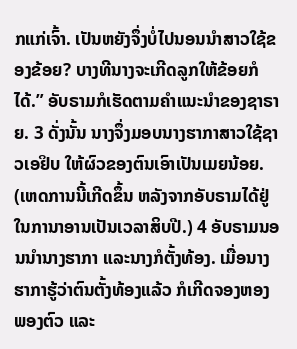ກແກ່ເຈົ້າ. ເປັນຫຍັງຈຶ່ງບໍ່ໄປນອນນຳສາວໃຊ້ຂອງຂ້ອຍ? ບາງທີນາງຈະເກີດລູກໃຫ້ຂ້ອຍກໍໄດ້.” ອັບຣາມກໍເຮັດຕາມຄຳແນະນຳຂອງຊາຣາຍ. 3 ດັ່ງນັ້ນ ນາງຈຶ່ງມອບນາງຮາກາສາວໃຊ້ຊາວເອຢິບ ໃຫ້ຜົວຂອງຕົນເອົາເປັນເມຍນ້ອຍ. (ເຫດການນີ້ເກີດຂຶ້ນ ຫລັງຈາກອັບຣາມໄດ້ຢູ່ໃນການາອານເປັນເວລາສິບປີ.) 4 ອັບຣາມນອນນຳນາງຮາກາ ແລະນາງກໍຕັ້ງທ້ອງ. ເມື່ອນາງຮາກາຮູ້ວ່າຕົນຕັ້ງທ້ອງແລ້ວ ກໍເກີດຈອງຫອງພອງຕົວ ແລະ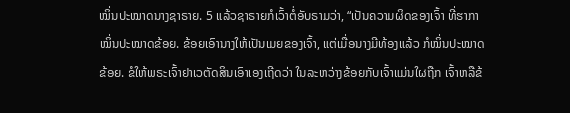ໝິ່ນປະໝາດນາງຊາຣາຍ. 5 ແລ້ວຊາຣາຍກໍເວົ້າຕໍ່ອັບຣາມວ່າ, “ເປັນຄວາມຜິດຂອງເຈົ້າ ທີ່ຮາກາໝິ່ນປະໝາດຂ້ອຍ. ຂ້ອຍເອົານາງໃຫ້ເປັນເມຍຂອງເຈົ້າ, ແຕ່ເມື່ອນາງມີທ້ອງແລ້ວ ກໍໝິ່ນປະໝາດຂ້ອຍ. ຂໍໃຫ້ພຣະເຈົ້າຢາເວຕັດສິນເອົາເອງເຖີດວ່າ ໃນລະຫວ່າງຂ້ອຍກັບເຈົ້າແມ່ນໃຜຖືກ ເຈົ້າຫລືຂ້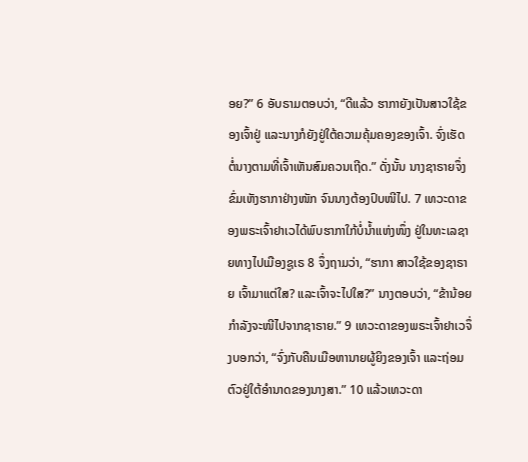ອຍ?” 6 ອັບຣາມຕອບວ່າ, “ດີແລ້ວ ຮາກາຍັງເປັນສາວໃຊ້ຂອງເຈົ້າຢູ່ ແລະນາງກໍຍັງຢູ່ໃຕ້ຄວາມຄຸ້ມຄອງຂອງເຈົ້າ. ຈົ່ງເຮັດຕໍ່ນາງຕາມທີ່ເຈົ້າເຫັນສົມຄວນເຖີດ.” ດັ່ງນັ້ນ ນາງຊາຣາຍຈຶ່ງຂົ່ມເຫັງຮາກາຢ່າງໜັກ ຈົນນາງຕ້ອງປົບໜີໄປ. 7 ເທວະດາຂອງພຣະເຈົ້າຢາເວໄດ້ພົບຮາກາໃກ້ບໍ່ນໍ້າແຫ່ງໜຶ່ງ ຢູ່ໃນທະເລຊາຍທາງໄປເມືອງຊູເຣ 8 ຈຶ່ງຖາມວ່າ, “ຮາກາ ສາວໃຊ້ຂອງຊາຣາຍ ເຈົ້າມາແຕ່ໃສ? ແລະເຈົ້າຈະໄປໃສ?” ນາງຕອບວ່າ, “ຂ້ານ້ອຍກຳລັງຈະໜີໄປຈາກຊາຣາຍ.” 9 ເທວະດາຂອງພຣະເຈົ້າຢາເວຈຶ່ງບອກວ່າ, “ຈົ່ງກັບຄືນເມືອຫານາຍຜູ້ຍິງຂອງເຈົ້າ ແລະຖ່ອມຕົວຢູ່ໃຕ້ອຳນາດຂອງນາງສາ.” 10 ແລ້ວເທວະດາ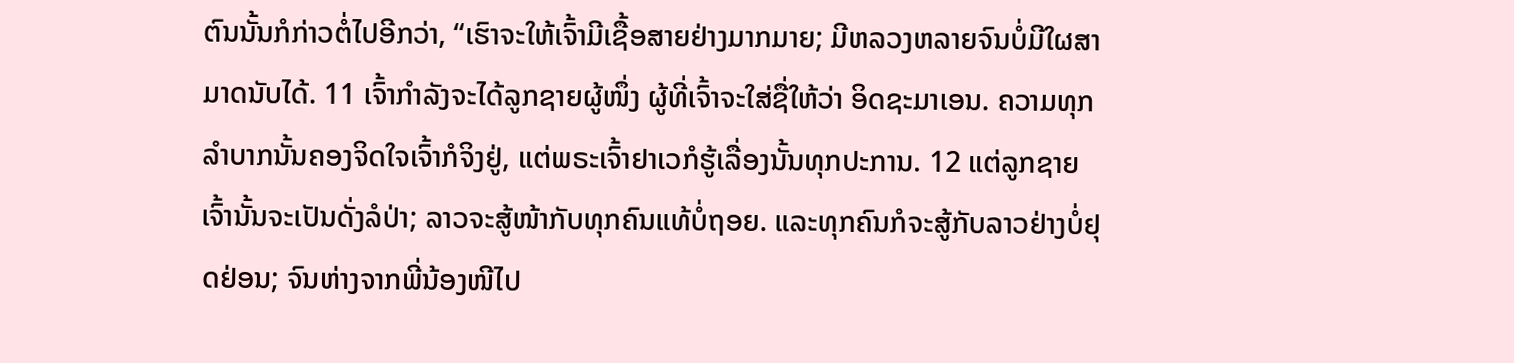ຕົນນັ້ນກໍກ່າວຕໍ່ໄປອີກວ່າ, “ເຮົາຈະໃຫ້ເຈົ້າມີເຊື້ອສາຍຢ່າງມາກມາຍ; ມີຫລວງຫລາຍຈົນບໍ່ມີໃຜສາມາດນັບໄດ້. 11 ເຈົ້າກຳລັງຈະໄດ້ລູກຊາຍຜູ້ໜຶ່ງ ຜູ້ທີ່ເຈົ້າຈະໃສ່ຊື່ໃຫ້ວ່າ ອິດຊະມາເອນ. ຄວາມທຸກລຳບາກນັ້ນຄອງຈິດໃຈເຈົ້າກໍຈິງຢູ່, ແຕ່ພຣະເຈົ້າຢາເວກໍຮູ້ເລື່ອງນັ້ນທຸກປະການ. 12 ແຕ່ລູກຊາຍເຈົ້ານັ້ນຈະເປັນດັ່ງລໍປ່າ; ລາວຈະສູ້ໜ້າກັບທຸກຄົນແທ້ບໍ່ຖອຍ. ແລະທຸກຄົນກໍຈະສູ້ກັບລາວຢ່າງບໍ່ຢຸດຢ່ອນ; ຈົນຫ່າງຈາກພີ່ນ້ອງໜີໄປ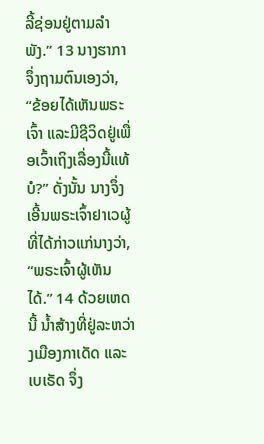ລີ້ຊ່ອນຢູ່ຕາມລຳພັງ.” 13 ນາງຮາກາຈຶ່ງຖາມຕົນເອງວ່າ, “ຂ້ອຍໄດ້ເຫັນພຣະເຈົ້າ ແລະມີຊີວິດຢູ່ເພື່ອເວົ້າເຖິງເລື່ອງນີ້ແທ້ບໍ?” ດັ່ງນັ້ນ ນາງຈຶ່ງເອີ້ນພຣະເຈົ້າຢາເວຜູ້ທີ່ໄດ້ກ່າວແກ່ນາງວ່າ, “ພຣະເຈົ້າຜູ້ເຫັນໄດ້.” 14 ດ້ວຍເຫດນີ້ ນໍ້າສ້າງທີ່ຢູ່ລະຫວ່າງເມືອງກາເດັດ ແລະເບເຣັດ ຈຶ່ງ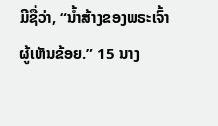ມີຊື່ວ່າ, “ນໍ້າສ້າງຂອງພຣະເຈົ້າຜູ້ເຫັນຂ້ອຍ.” 15 ນາງ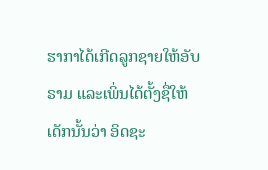ຮາກາໄດ້ເກີດລູກຊາຍໃຫ້ອັບຣາມ ແລະເພິ່ນໄດ້ຕັ້ງຊື່ໃຫ້ເດັກນັ້ນວ່າ ອິດຊະ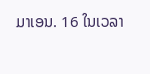ມາເອນ. 16 ໃນເວລາ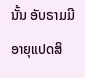ນັ້ນ ອັບຣາມມີອາຍຸແປດສິ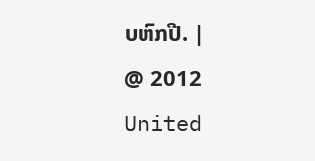ບຫົກປີ. |
@ 2012 United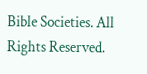Bible Societies. All Rights Reserved.